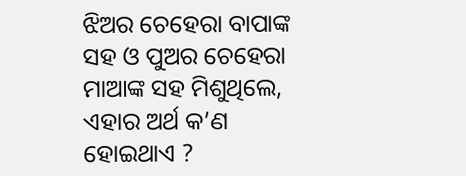ଝିଅର ଚେହେରା ବାପାଙ୍କ ସହ ଓ ପୁଅର ଚେହେରା ମାଆଙ୍କ ସହ ମିଶୁଥିଲେ, ଏହାର ଅର୍ଥ କ’ଣ ହୋଇଥାଏ ?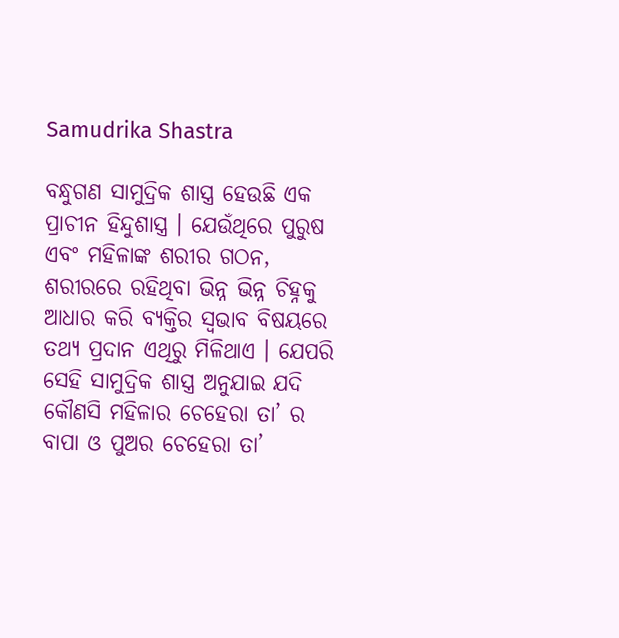Samudrika Shastra

ବନ୍ଧୁଗଣ ସାମୁଦ୍ରିକ ଶାସ୍ତ୍ର ହେଉଛି ଏକ ପ୍ରାଚୀନ ହିନ୍ଦୁଶାସ୍ତ୍ର । ଯେଉଁଥିରେ ପୁରୁଷ ଏବଂ ମହିଳାଙ୍କ ଶରୀର ଗଠନ, ଶରୀରରେ ରହିଥିବା ଭିନ୍ନ ଭିନ୍ନ ଚିହ୍ନକୁ ଆଧାର କରି ବ୍ୟକ୍ତିର ସ୍ଵଭାବ ବିଷୟରେ ତଥ୍ୟ ପ୍ରଦାନ ଏଥିରୁ ମିଳିଥାଏ । ଯେପରି ସେହି ସାମୁଦ୍ରିକ ଶାସ୍ତ୍ର ଅନୁଯାଇ ଯଦି କୌଣସି ମହିଳାର ଚେହେରା ତା’ ର ବାପା ଓ ପୁଅର ଚେହେରା ତା’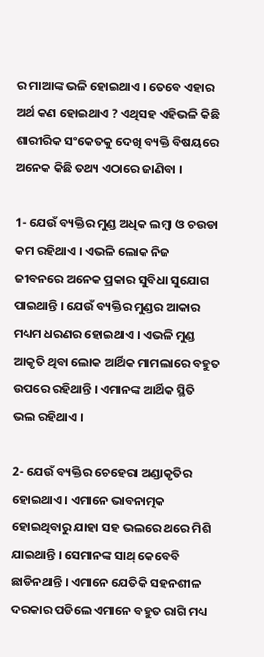ର ମାଆଙ୍କ ଭଳି ହୋଇଥାଏ । ତେବେ ଏହାର ଅର୍ଥ କଣ ହୋଇଥାଏ ? ଏଥିସହ ଏହିଭଳି କିଛି ଶାରୀରିକ ସଂକେତକୁ ଦେଖି ବ୍ୟକ୍ତି ବିଷୟରେ ଅନେକ କିଛି ତଥ୍ୟ ଏଠାରେ ଜାଣିବା ।

1- ଯେଉଁ ବ୍ୟକ୍ତିର ମୁଣ୍ଡ ଅଧିକ ଲମ୍ବା ଓ ଚଉଡା କମ ରହିଥାଏ । ଏଭଳି ଲୋକ ନିଜ ଜୀବନରେ ଅନେକ ପ୍ରକାର ସୁବିଧା ସୁଯୋଗ ପାଇଥାନ୍ତି । ଯେଉଁ ବ୍ୟକ୍ତିର ମୁଣ୍ଡର ଆକାର ମଧ୍ୟମ ଧରଣର ହୋଇଥାଏ । ଏଭଳି ମୁଣ୍ଡ ଆକୃତି ଥିବା ଲୋକ ଆର୍ଥିକ ମାମଲାରେ ବହୁତ ଉପରେ ରହିଥାନ୍ତି । ଏମାନଙ୍କ ଆର୍ଥିକ ସ୍ଥିତି ଭଲ ରହିଥାଏ ।

2- ଯେଉଁ ବ୍ୟକ୍ତିର ଚେହେରା ଅଣ୍ଡାକୃତିର ହୋଇଥାଏ । ଏମାନେ ଭାବନାତ୍ମକ ହୋଇଥିବାରୁ ଯାହା ସହ ଭଲରେ ଥରେ ମିଶି ଯାଇଥାନ୍ତି । ସେମାନଙ୍କ ସାଥ୍ କେବେବି ଛାଡିନଥାନ୍ତି । ଏମାନେ ଯେତିକି ସହନଶୀଳ ଦରକାର ପଡିଲେ ଏମାନେ ବହୁତ ରାଗି ମଧ୍ୟ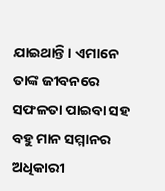ଯାଇଥାନ୍ତି । ଏମାନେ ତାଙ୍କ ଜୀବନରେ ସଫଳତା ପାଇବା ସହ ବହୁ ମାନ ସମ୍ମାନର ଅଧିକାରୀ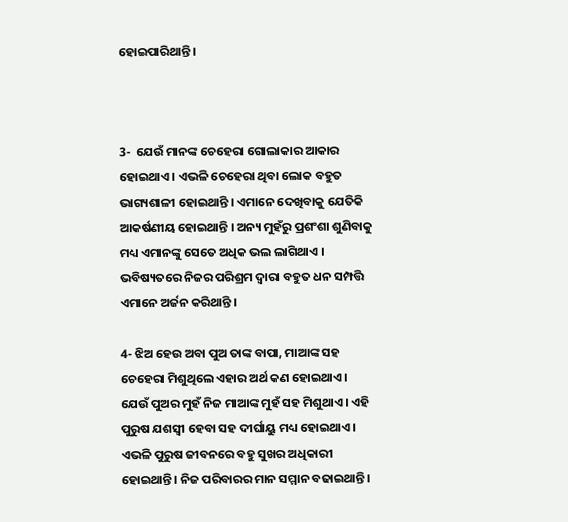ହୋଇପାରିଥାନ୍ତି ।



3-  ଯେଉଁ ମାନଙ୍କ ଚେହେରା ଗୋଲାକାର ଆକାର ହୋଇଥାଏ । ଏଭଳି ଚେହେରା ଥିବା ଲୋକ ବହୁତ ଭାଗ୍ୟଶାଳୀ ହୋଇଥାନ୍ତି । ଏମାନେ ଦେଖିବାକୁ ଯେତିକି ଆକର୍ଷଣୀୟ ହୋଇଥାନ୍ତି । ଅନ୍ୟ ମୁହଁରୁ ପ୍ରଶଂଶା ଶୁଣିବାକୁ ମଧ୍ୟ ଏମାନଙ୍କୁ ସେତେ ଅଧିକ ଭଲ ଲାଗିଥାଏ । ଭବିଷ୍ୟତରେ ନିଜର ପରିଶ୍ରମ ଦ୍ଵାରା ବହୁତ ଧନ ସମ୍ପତ୍ତି ଏମାନେ ଅର୍ଜନ କରିଥାନ୍ତି ।

4- ଝିଅ ହେଉ ଅବା ପୁଅ ତାଙ୍କ ବାପା, ମାଆଙ୍କ ସହ ଚେହେରା ମିଶୁଥିଲେ ଏହାର ଅର୍ଥ କଣ ହୋଇଥାଏ । ଯେଉଁ ପୁଅର ମୁହଁ ନିଜ ମାଆଙ୍କ ମୁହଁ ସହ ମିଶୁଥାଏ । ଏହି ପୁରୁଷ ଯଶସ୍ଵୀ ହେବା ସହ ଦୀର୍ଘାୟୁ ମଧ୍ୟ ହୋଇଥାଏ । ଏଭଳି ପୁରୁଷ ଜୀବନରେ ବହୁ ସୁଖର ଅଧିକାରୀ ହୋଇଥାନ୍ତି । ନିଜ ପରିବାରର ମାନ ସମ୍ମାନ ବଢାଇଥାନ୍ତି ।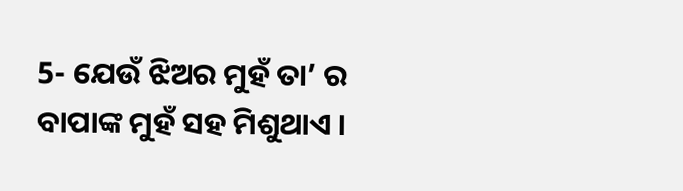5- ଯେଉଁ ଝିଅର ମୁହଁ ତା’ ର ବାପାଙ୍କ ମୁହଁ ସହ ମିଶୁଥାଏ ।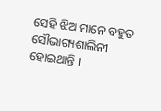ସେହି ଝିଅ ମାନେ ବହୁତ ସୌଭାଗ୍ୟଶାଲିନୀ ହୋଇଥାନ୍ତି ।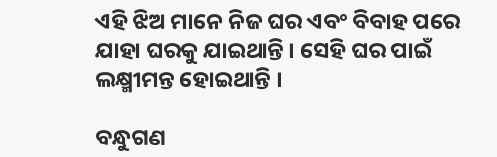ଏହି ଝିଅ ମାନେ ନିଜ ଘର ଏବଂ ବିବାହ ପରେ ଯାହା ଘରକୁ ଯାଇଥାନ୍ତି । ସେହି ଘର ପାଇଁ ଲକ୍ଷ୍ମୀମନ୍ତ ହୋଇଥାନ୍ତି ।

ବନ୍ଧୁଗଣ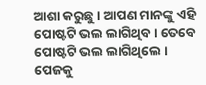ଆଶା କରୁଛୁ । ଆପଣ ମାନଙ୍କୁ ଏହି ପୋଷ୍ଟଟି ଭଲ ଲାଗିଥିବ । ତେବେ ପୋଷ୍ଟଟି ଭଲ ଲାଗିଥିଲେ । ପେଜକୁ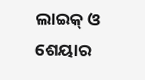ଲାଇକ୍ ଓ ଶେୟାର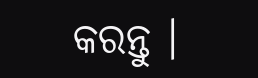କରନ୍ତୁ ।